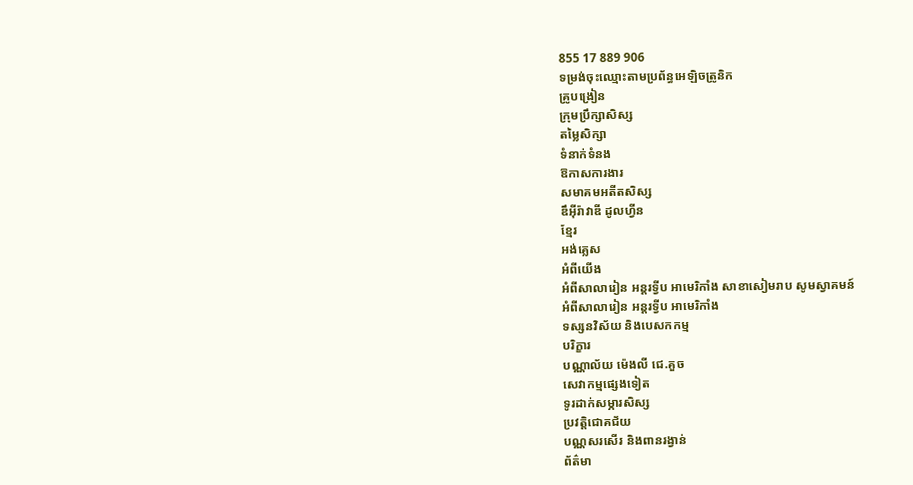855 17 889 906
ទម្រង់ចុះឈ្មោះតាមប្រព័ន្ធអេឡិចត្រូនិក
គ្រូបង្រៀន
ក្រុមប្រឹក្សាសិស្ស
តម្លៃសិក្សា
ទំនាក់ទំនង
ឱកាសការងារ
សមាគមអតីតសិស្ស
ឌឹអុីរ៉ាវាឌី ដូលហ្វីន
ខ្មែរ
អង់គ្លេស
អំពីយើង
អំពីសាលារៀន អន្តរទ្វីប អាមេរិកាំង សាខាសៀមរាប សូមស្វាគមន៍
អំពីសាលារៀន អន្តរទ្វីប អាមេរិកាំង
ទស្សនវិស័យ និងបេសកកម្ម
បរិក្ខារ
បណ្ណាល័យ ម៉េងលី ជេ.គួច
សេវាកម្មផ្សេងទៀត
ទូរដាក់សម្ភារសិស្ស
ប្រវត្តិជោគជ័យ
បណ្ណសរសើរ និងពានរង្វាន់
ព័ត៌មា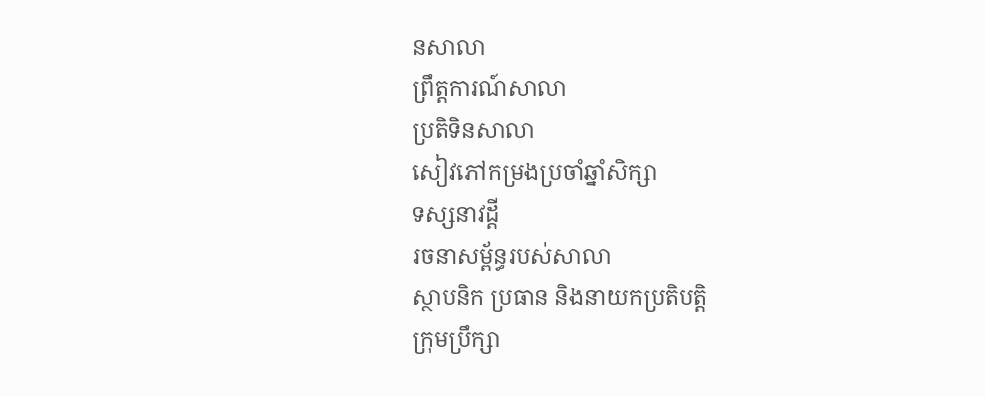នសាលា
ព្រឹត្តការណ៍សាលា
ប្រតិទិនសាលា
សៀវភៅកម្រងប្រចាំឆ្នាំសិក្សា
ទស្សនាវដ្តី
រចនាសម្ព័ន្ធរបស់សាលា
ស្ថាបនិក ប្រធាន និងនាយកប្រតិបត្តិ
ក្រុមប្រឹក្សា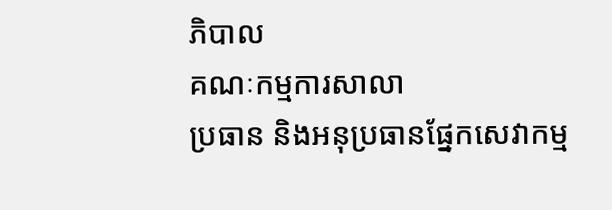ភិបាល
គណៈកម្មការសាលា
ប្រធាន និងអនុប្រធានផ្នែកសេវាកម្ម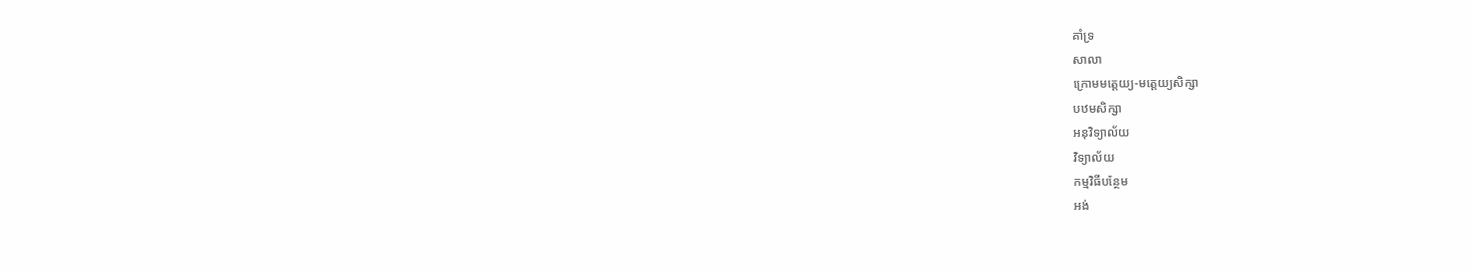គាំទ្រ
សាលា
ក្រោមមត្តេយ្យ-មត្ដេយ្យសិក្សា
បឋមសិក្សា
អនុវិទ្យាល័យ
វិទ្យាល័យ
កម្មវិធីបន្ថែម
អង់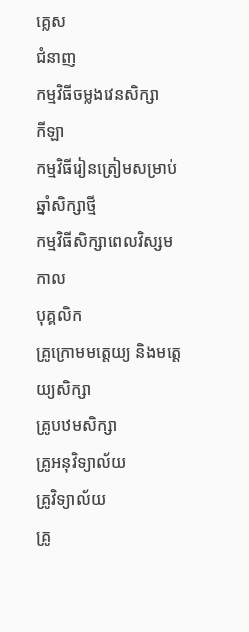គ្លេស
ជំនាញ
កម្មវិធីចម្លងវេនសិក្សា
កីឡា
កម្មវិធីរៀនត្រៀមសម្រាប់ឆ្នាំសិក្សាថ្មី
កម្មវិធីសិក្សាពេលវិស្សមកាល
បុគ្គលិក
គ្រូក្រោមមត្តេយ្យ និងមត្តេយ្យសិក្សា
គ្រូបឋមសិក្សា
គ្រូអនុវិទ្យាល័យ
គ្រូវិទ្យាល័យ
គ្រូ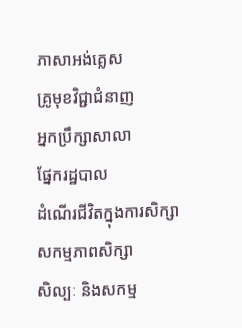ភាសាអង់គ្លេស
គ្រូមុខវិជ្ជាជំនាញ
អ្នកប្រឹក្សាសាលា
ផ្នែករដ្ឋបាល
ដំណើរជីវិតក្នុងការសិក្សា
សកម្មភាពសិក្សា
សិល្បៈ និងសកម្ម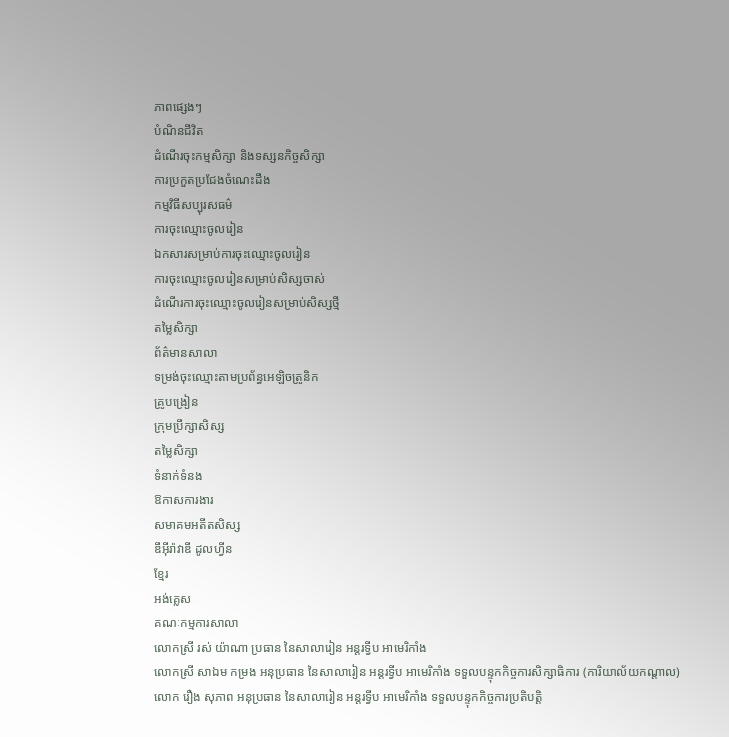ភាពផ្សេងៗ
បំណិនជីវិត
ដំណើរចុះកម្មសិក្សា និងទស្សនកិច្ចសិក្សា
ការប្រកួតប្រជែងចំណេះដឹង
កម្មវិធីសប្បុរសធម៌
ការចុះឈ្មោះចូលរៀន
ឯកសារសម្រាប់ការចុះឈ្មោះចូលរៀន
ការចុះឈ្មោះចូលរៀនសម្រាប់សិស្សចាស់
ដំណើរការចុះឈ្មោះចូលរៀនសម្រាប់សិស្សថ្មី
តម្លៃសិក្សា
ព័ត៌មានសាលា
ទម្រង់ចុះឈ្មោះតាមប្រព័ន្ធអេឡិចត្រូនិក
គ្រូបង្រៀន
ក្រុមប្រឹក្សាសិស្ស
តម្លៃសិក្សា
ទំនាក់ទំនង
ឱកាសការងារ
សមាគមអតីតសិស្ស
ឌឹអុីរ៉ាវាឌី ដូលហ្វីន
ខ្មែរ
អង់គ្លេស
គណៈកម្មការសាលា
លោកស្រី រស់ យ៉ាណា ប្រធាន នៃសាលារៀន អន្តរទ្វីប អាមេរិកាំង
លោកស្រី សាឯម កម្រង អនុប្រធាន នៃសាលារៀន អន្តរទ្វីប អាមេរិកាំង ទទួលបន្ទុកកិច្ចការសិក្សាធិការ (ការិយាល័យកណ្ដាល)
លោក រឿង សុភាព អនុប្រធាន នៃសាលារៀន អន្តរទ្វីប អាមេរិកាំង ទទួលបន្ទុកកិច្ចការប្រតិបត្តិ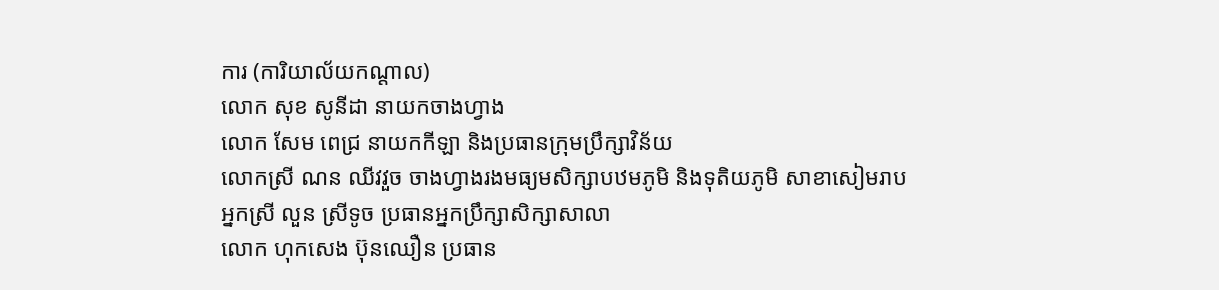ការ (ការិយាល័យកណ្ដាល)
លោក សុខ សូនីដា នាយកចាងហ្វាង
លោក សែម ពេជ្រ នាយកកីឡា និងប្រធានក្រុមប្រឹក្សាវិន័យ
លោកស្រី ណន ឈីវវួច ចាងហ្វាងរងមធ្យមសិក្សាបឋមភូមិ និងទុតិយភូមិ សាខាសៀមរាប
អ្នកស្រី លួន ស្រីទូច ប្រធានអ្នកប្រឹក្សាសិក្សាសាលា
លោក ហុកសេង ប៊ុនឈឿន ប្រធាន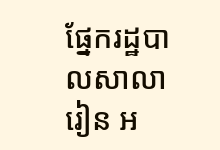ផ្នែករដ្ឋបាលសាលារៀន អ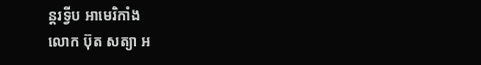ន្តរទ្វីប អាមេរិកាំង
លោក ប៊ុត សត្យា អ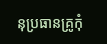នុប្រធានគ្រូកុំ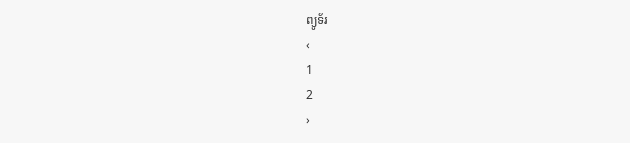ព្យូទ័រ
‹
1
2
›